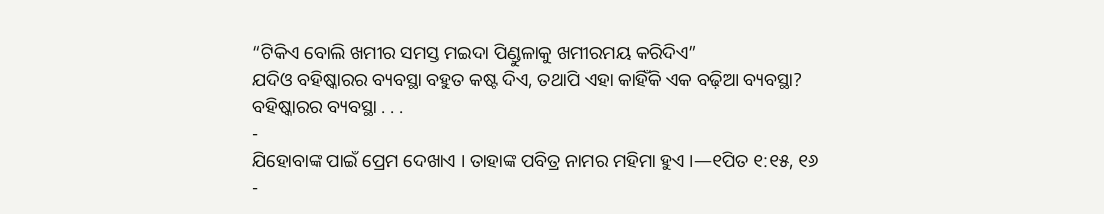“ଟିକିଏ ବୋଲି ଖମୀର ସମସ୍ତ ମଇଦା ପିଣ୍ଡୁଳାକୁ ଖମୀରମୟ କରିଦିଏ”
ଯଦିଓ ବହିଷ୍କାରର ବ୍ୟବସ୍ଥା ବହୁତ କଷ୍ଟ ଦିଏ, ତଥାପି ଏହା କାହିଁକି ଏକ ବଢ଼ିଆ ବ୍ୟବସ୍ଥା?
ବହିଷ୍କାରର ବ୍ୟବସ୍ଥା . . .
-
ଯିହୋବାଙ୍କ ପାଇଁ ପ୍ରେମ ଦେଖାଏ । ତାହାଙ୍କ ପବିତ୍ର ନାମର ମହିମା ହୁଏ ।—୧ପିତ ୧:୧୫, ୧୬
-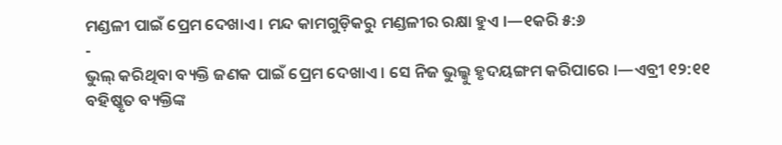ମଣ୍ଡଳୀ ପାଇଁ ପ୍ରେମ ଦେଖାଏ । ମନ୍ଦ କାମଗୁଡ଼ିକରୁ ମଣ୍ଡଳୀର ରକ୍ଷା ହୁଏ ।—୧କରି ୫:୬
-
ଭୁଲ୍ କରିଥିବା ବ୍ୟକ୍ତି ଜଣକ ପାଇଁ ପ୍ରେମ ଦେଖାଏ । ସେ ନିଜ ଭୁଲ୍କୁ ହୃଦୟଙ୍ଗମ କରିପାରେ ।—ଏବ୍ରୀ ୧୨:୧୧
ବହିଷ୍କୃତ ବ୍ୟକ୍ତିଙ୍କ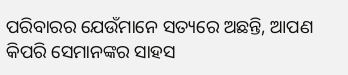ପରିବାରର ଯେଉଁମାନେ ସତ୍ୟରେ ଅଛନ୍ତି, ଆପଣ କିପରି ସେମାନଙ୍କର ସାହସ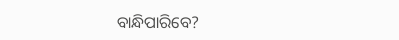ବାନ୍ଧିପାରିବେ?